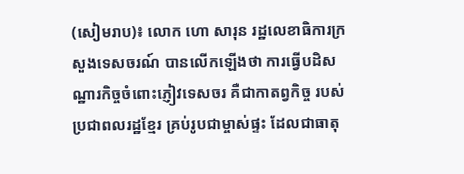(សៀមរាប)៖ លោក ហោ សារុន រដ្ឋលេខាធិការក្រសួងទេសចរណ៍ បានលើកឡើងថា ការធ្វើបដិសណ្ឋារកិច្ចចំពោះភ្ញៀវទេសចរ គឺជាកាតព្វកិច្ច របស់ប្រជាពលរដ្ឋខ្មែរ គ្រប់រូបជាម្ចាស់ផ្ទះ ដែលជាធាតុ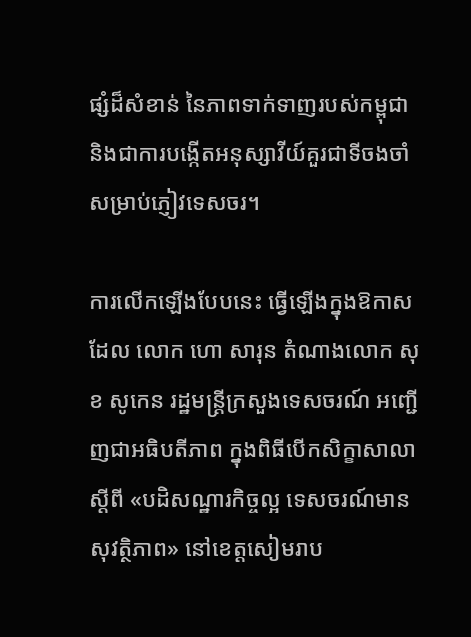ផ្សំដ៏សំខាន់ នៃភាពទាក់ទាញរបស់កម្ពុជា និងជាការបង្កើតអនុស្សាវីយ៍គួរជាទីចងចាំសម្រាប់ភ្ញៀវទេសចរ។

ការលើកឡើងបែបនេះ ធ្វើឡើងក្នុងឱកាសដែល លោក ហោ សារុន តំណាងលោក សុខ សូកេន រដ្ឋមន្ដ្រីក្រសួងទេសចរណ៍ អញ្ជើញជាអធិបតីភាព ក្នុងពិធីបើកសិក្ខាសាលា ស្ដីពី «បដិសណ្ឋារកិច្ចល្អ ទេសចរណ៍មានសុវត្ថិភាព» នៅខេត្ដសៀមរាប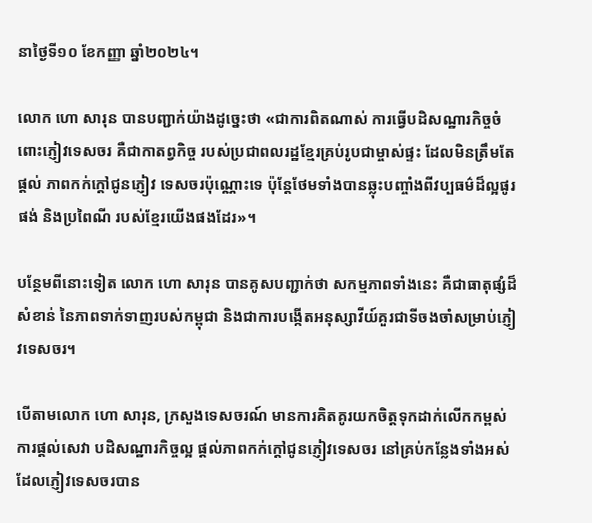នាថ្ងៃទី១០ ខែកញ្ញា ឆ្នាំ២០២៤។

លោក ហោ សារុន បានបញ្ជាក់យ៉ាងដូច្នេះថា «ជាការពិតណាស់ ការធ្វើបដិសណ្ឋារកិច្ចចំពោះភ្ញៀវទេសចរ គឺជាកាតព្វកិច្ច របស់ប្រជាពលរដ្ឋខ្មែរគ្រប់រូបជាម្ចាស់ផ្ទះ ដែលមិនត្រឹមតែផ្តល់ ភាពកក់ក្តៅជូនភ្ញៀវ ទេសចរប៉ុណ្ណោះទេ ប៉ុន្តែថែមទាំងបានឆ្លុះបញ្ចាំងពីវប្បធម៌ដ៏ល្អផូរផង់ និងប្រពៃណី របស់ខ្មែរយើងផងដែរ»។

បន្ថែមពីនោះទៀត លោក ហោ សារុន បានគូសបញ្ជាក់ថា សកម្មភាពទាំងនេះ គឺជាធាតុផ្សំដ៏សំខាន់ នៃភាពទាក់ទាញរបស់កម្ពុជា និងជាការបង្កើតអនុស្សាវីយ៍គួរជាទីចងចាំសម្រាប់ភ្ញៀវទេសចរ។

បើតាមលោក ហោ សារុន, ក្រសួងទេសចរណ៍ មានការគិតគូរយកចិត្តទុកដាក់លើកកម្ពស់ ការផ្តល់សេវា បដិសណ្ឋារកិច្ចល្អ ផ្តល់ភាពកក់ក្តៅជូនភ្ញៀវទេសចរ នៅគ្រប់កន្លែងទាំងអស់ ដែលភ្ញៀវទេសចរបាន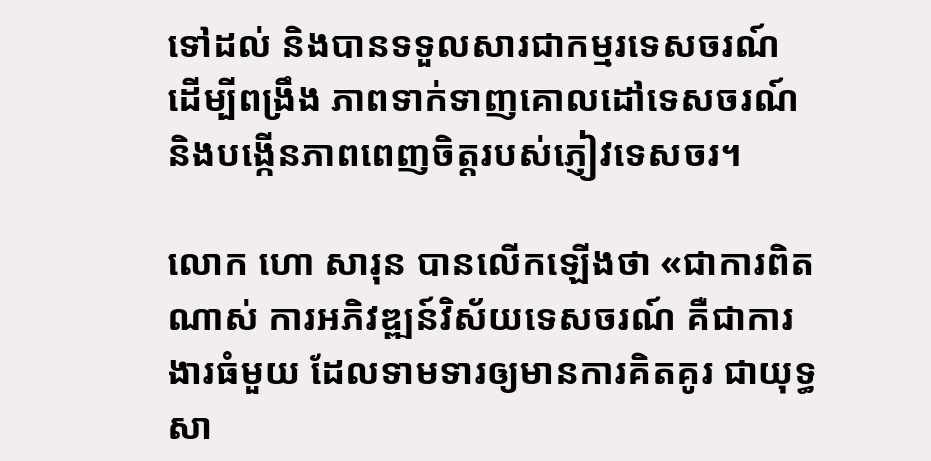ទៅដល់ និងបានទទួលសារជាកម្មរទេសចរណ៍ ដើម្បីពង្រឹង ភាពទាក់ទាញគោលដៅទេសចរណ៍ និងបង្កើនភាពពេញចិត្តរបស់ភ្ញៀវទេសចរ។

លោក ហោ សារុន បានលើកឡើងថា «ជាការពិតណាស់ ការអភិវឌ្ឍន៍វិស័យទេសចរណ៍ គឺជាការងារធំមួយ ដែលទាមទារឲ្យមានការគិតគូរ ជាយុទ្ធសា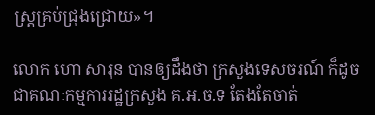ស្ត្រគ្រប់ជ្រុងជ្រោយ»។

លោក ហោ សារុន បានឲ្យដឹងថា ក្រសួងទេសចរណ៍ ក៏ដូចជាគណៈកម្មការរដ្ឋក្រសួង គ.អ.ច.ទ តែងតែចាត់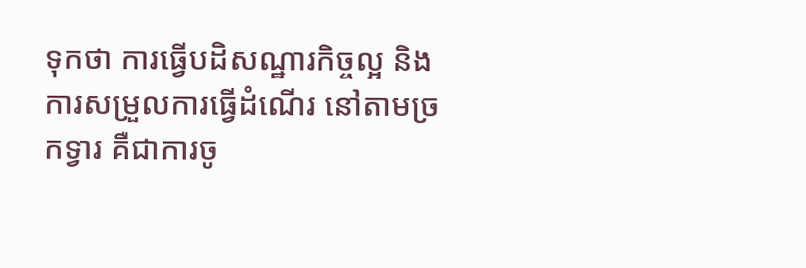ទុកថា ការធ្វើបដិសណ្ឋារកិច្ចល្អ និងការសម្រួលការធ្វើដំណើរ នៅតាមច្រកទ្វារ គឺជាការចូ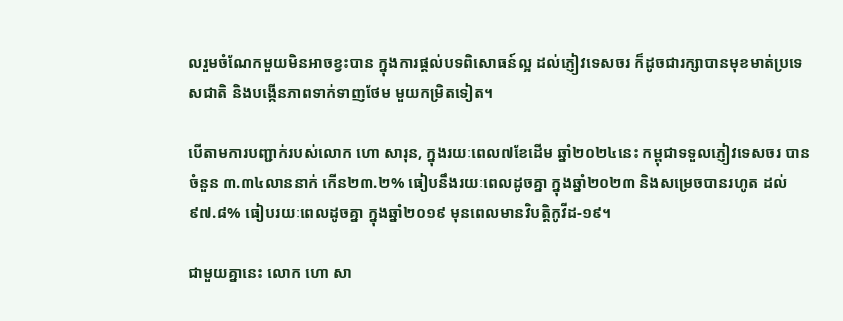លរួមចំណែកមួយមិនអាចខ្វះបាន ក្នុងការផ្តល់បទពិសោធន៍ល្អ ដល់ភ្ញៀវទេសចរ ក៏ដូចជារក្សាបានមុខមាត់ប្រទេសជាតិ និងបង្កើនភាពទាក់ទាញថែម មួយកម្រិតទៀត។

បើតាមការបញ្ជាក់របស់លោក ហោ សារុន, ក្នុងរយៈពេល៧ខែដើម ឆ្នាំ២០២៤នេះ កម្ពុជាទទួលភ្ញៀវទេសចរ បានចំនួន ៣.៣៤លាននាក់ កើន២៣.២% ធៀបនឹងរយៈពេលដូចគ្នា ក្នុងឆ្នាំ២០២៣ និងសម្រេចបានរហូត ដល់៩៧.៨% ធៀបរយៈពេលដូចគ្នា ក្នុងឆ្នាំ២០១៩ មុនពេលមានវិបត្តិកូវីដ-១៩។

ជាមួយគ្នានេះ លោក ហោ សា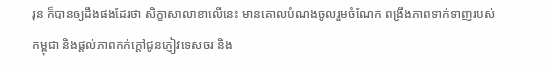រុន ក៏បានឲ្យដឹងផងដែរថា សិក្ខាសាលាខាលើនេះ មានគោលបំណងចូលរួមចំណែក ពង្រឹងភាពទាក់ទាញរបស់កម្ពុជា និងផ្តល់ភាពកក់ក្តៅជូនភ្ញៀវទេសចរ និង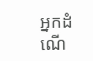អ្នកដំណើ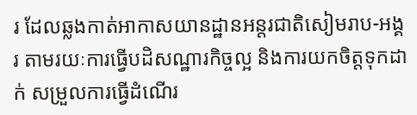រ ដែលឆ្លងកាត់អាកាសយានដ្ឋានអន្តរជាតិសៀមរាប-អង្គរ តាមរយៈការធ្វើបដិសណ្ឋារកិច្ចល្អ និងការយកចិត្តទុកដាក់ សម្រួលការធ្វើដំណើរ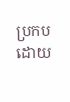ប្រកបដោយ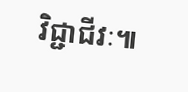វិជ្ជាជីវៈ៕